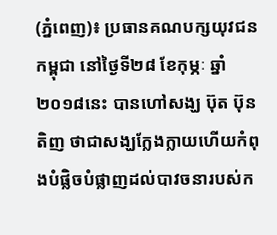(ភ្នំពេញ)៖ ប្រធានគណបក្សយុវជនកម្ពុជា នៅថ្ងៃទី២៨ ខែកុម្ភៈ ឆ្នាំ២០១៨នេះ បានហៅសង្ឃ ប៊ុត ប៊ុនតិញ ថាជាសង្ឃក្លែងក្លាយហើយកំពុងបំផ្លិចបំផ្លាញដល់បាវចនារបស់ក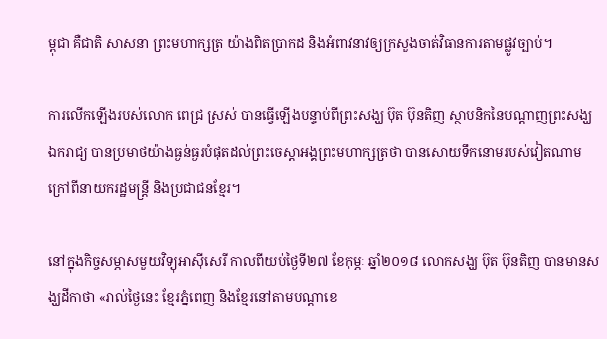ម្ពុជា គឺជាតិ សាសនា ព្រះមហាក្សត្រ យ៉ាងពិតប្រាកដ និងអំពាវនាវឲ្យក្រសួងចាត់វិធានការតាមផ្លូវច្បាប់។

ការលើកឡើងរបស់លោក ពេជ្រ ស្រស់ បានធ្វើឡើងបន្ទាប់ពីព្រះសង្ឃ ប៊ុត ប៊ុនតិញ ស្ថាបនិកនៃបណ្តាញព្រះសង្ឃឯករាជ្យ បានប្រមាថយ៉ាងធ្ងន់ធ្ងរបំផុតដល់ព្រះចេស្តាអង្គព្រះមហាក្សត្រថា បានសោយទឹកនោមរបស់វៀតណាម ក្រៅពីនាយករដ្ឋមន្រ្តី និងប្រជាជនខ្មែរ។

នៅក្នុងកិច្ចសម្ភាសមួយវិទ្យុអាស៊ីសេរី កាលពីយប់ថ្ងៃទី២៧ ខែកុម្ភៈ ឆ្នាំ២០១៨ លោកសង្ឃ ប៊ុត ប៊ុនតិញ បានមានសង្ឃដីកាថា «រាល់ថ្ងៃនេះ ខ្មែរភ្នំពេញ និងខ្មែរនៅតាមបណ្តាខេ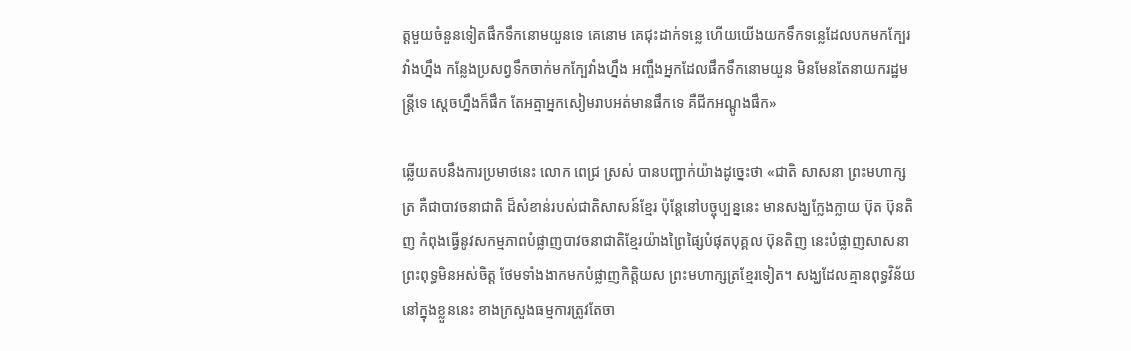ត្តមួយចំនួនទៀតផឹកទឹកនោមយួនទេ គេនោម គេជុះដាក់ទន្លេ ហើយយើងយកទឹកទន្លេដែលបកមកក្បែរវាំងហ្នឹង កន្លែងប្រសព្វទឹកចាក់មកក្បែវាំងហ្នឹង អញ្ចឹងអ្នកដែលផឹកទឹកនោមយួន មិនមែនតែនាយករដ្ឋមន្រ្តីទេ ស្តេចហ្នឹងក៏ផឹក តែអត្មាអ្នកសៀមរាបអត់មានផឹកទេ គឺជីកអណ្តូងផឹក»

ឆ្លើយតបនឹងការប្រមាថនេះ លោក ពេជ្រ ស្រស់ បានបញ្ជាក់យ៉ាងដូច្នេះថា «ជាតិ សាសនា ព្រះមហាក្សត្រ គឺជាបាវចនាជាតិ ដ៏សំខាន់របស់ជាតិសាសន៍ខ្មែរ ប៉ុន្តែនៅបច្ចុប្បន្ននេះ មានសង្ឃក្លែងក្លាយ ប៊ុត ប៊ុនតិញ កំពុងធ្វើនូវសកម្មភាពបំផ្លាញបាវចនាជាតិខ្មែរយ៉ាងព្រៃផ្សៃបំផុតបុគ្គល ប៊ុនតិញ នេះបំផ្លាញសាសនាព្រះពុទ្ធមិនអស់ចិត្ត ថែមទាំងងាកមកបំផ្លាញកិត្តិយស ព្រះមហាក្សត្រខ្មែរទៀត។ សង្ឃដែលគ្មានពុទ្ធវិន័យនៅក្នុងខ្លួននេះ ខាងក្រសួងធម្មការត្រូវតែចា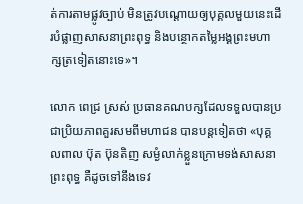ត់ការតាមផ្លូវច្បាប់ មិនត្រូវបណ្តោយឲ្យបុគ្គលមួយនេះដើរបំផ្លាញសាសនាព្រះពុទ្ធ និងបន្ថោកតម្លៃអង្គព្រះមហាក្សត្រទៀតនោះទេ»។

លោក ពេជ្រ ស្រស់ ប្រធានគណបក្សដែលទទួលបានប្រជាប្រិយភាពគួរសមពីមហាជន បានបន្តទៀតថា «បុគ្គលពាល ប៊ុត ប៊ុនតិញ សម្ងំលាក់ខ្លួនក្រោមទង់សាសនាព្រះពុទ្ធ គឺដូចទៅនឹងទេវ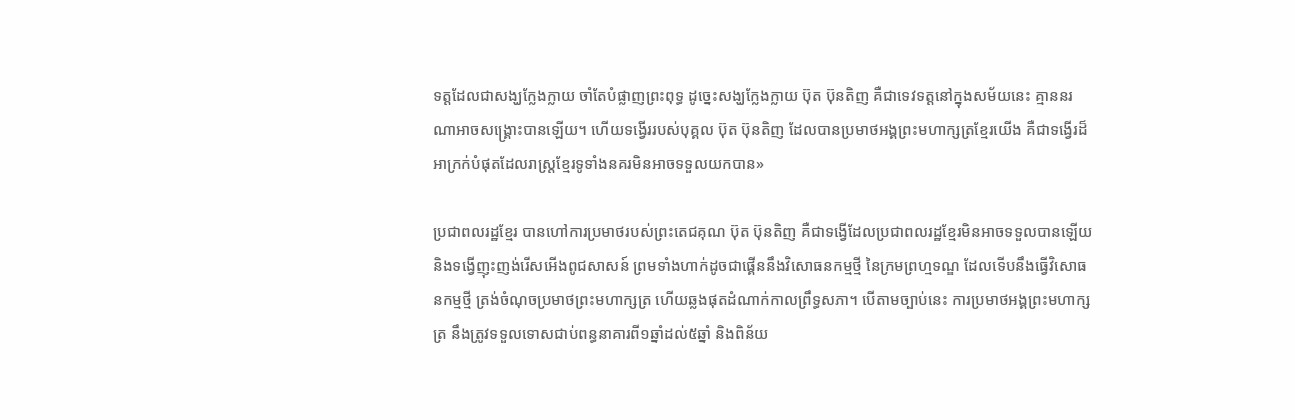ទត្តដែលជាសង្ឃក្លែងក្លាយ ចាំតែបំផ្លាញព្រះពុទ្ធ ដូច្នេះសង្ឃក្លែងក្លាយ ប៊ុត ប៊ុនតិញ គឺជាទេវទត្តនៅក្នុងសម័យនេះ គ្មាននរណាអាចសង្រ្គោះបានឡើយ។ ហើយទង្វើររបស់បុគ្គល ប៊ុត ប៊ុនតិញ ដែលបានប្រមាថអង្គព្រះមហាក្សត្រខ្មែរយើង គឺជាទង្វើរដ៏អាក្រក់បំផុតដែលរាស្រ្តខ្មែរទូទាំងនគរមិនអាចទទួលយកបាន»

ប្រជាពលរដ្ឋខ្មែរ បានហៅការប្រមាថរបស់ព្រះតេជគុណ ប៊ុត ប៊ុនតិញ គឺជាទង្វើដែលប្រជាពលរដ្ឋខ្មែរមិនអាចទទួលបានឡើយ និងទង្វើញុះញង់រើសអើងពូជសាសន៍ ព្រមទាំងហាក់ដូចជាផ្គើននឹងវិសោធនកម្មថ្មី នៃក្រមព្រហ្មទណ្ឌ ដែលទើបនឹងធ្វើវិសោធនកម្មថ្មី ត្រង់ចំណុចប្រមាថព្រះមហាក្សត្រ ហើយឆ្លងផុតដំណាក់កាលព្រឹទ្ធសភា។ បើតាមច្បាប់នេះ ការប្រមាថអង្គព្រះមហាក្សត្រ នឹងត្រូវទទួលទោសជាប់ពន្ធនាគារពី១ឆ្នាំដល់៥ឆ្នាំ និងពិន័យ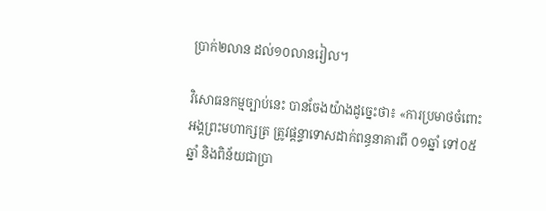ប្រាក់២លាន ដល់១០លានរៀល។

វិសោធនកម្មច្បាប់នេះ បានចែងយ៉ាងដូច្នេះថា៖ «ការប្រមាថចំពោះអង្គព្រះមហាក្សត្រ ត្រូវផ្តន្ទាទោសដាក់ពន្ធនាគារពី ០១ឆ្នាំ ទៅ០៥ឆ្នាំ និងពិន័យជាប្រា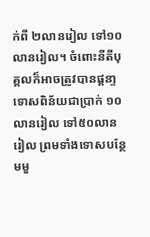ក់ពី ២លានរៀល ទៅ១០លានរៀល។ ចំពោះនីតីបុគ្គលក៏អាចត្រូវបានផ្តនា្ទទោសពិន័យជាប្រាក់ ១០លានរៀល ទៅ៥០លានរៀល ព្រមទាំងទោសបន្ថែមមួ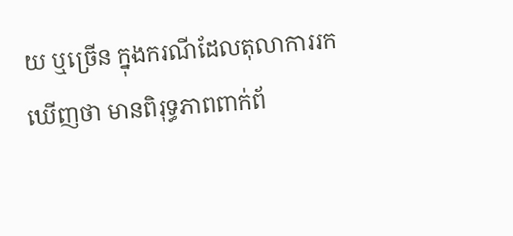យ ឬច្រើន ក្នុងករណីដែលតុលាការរកឃើញថា មានពិរុទ្ធភាពពាក់ព័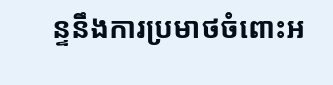ន្ទនឹងការប្រមាថចំពោះអ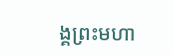ង្គព្រះមហា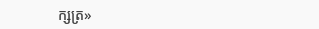ក្សត្រ»